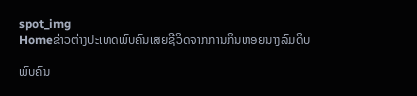spot_img
Homeຂ່າວຕ່າງປະເທດພົບຄົນເສຍຊີວິດຈາກການກິນຫອຍນາງລົມດິບ

ພົບຄົນ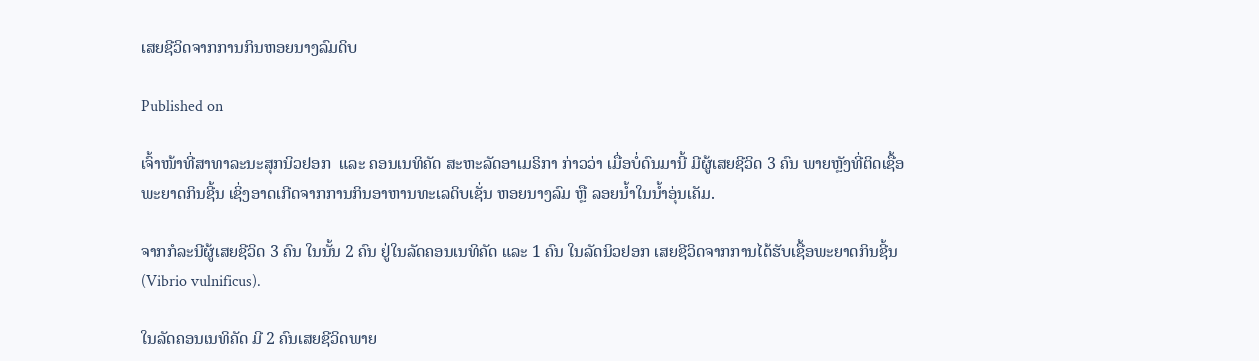ເສຍຊີວິດຈາກການກິນຫອຍນາງລົມດິບ

Published on

ເຈົ້າໜ້າທີ່ສາທາລະນະສຸກນິວຢອກ  ແລະ ຄອນເນທິຄັດ ສະຫະລັດອາເມຣິກາ ກ່າວວ່າ ເມື່ອບໍ່ດົນມານີ້ ມີຜູ້ເສຍຊີວິດ 3 ຄົນ ພາຍຫຼັງທີ່ຕິດເຊື້ອພະຍາດກິນຊີ້ນ ເຊິ່ງອາດເກີດຈາກການກິນອາຫານທະເລດິບເຊັ່ນ ຫອຍນາງລົມ ຫຼື ລອຍນ້ຳໃນນ້ຳອຸ່ນເຄັມ.

ຈາກກໍລະນີຜູ້ເສຍຊີວິດ 3 ຄົນ ໃນນັ້ນ 2 ຄົນ ຢູ່ໃນລັດຄອນເນທິຄັດ ແລະ 1 ຄົນ ໃນລັດນິວຢອກ ເສຍຊີວິດຈາກການໄດ້ຮັບເຊື້ອພະຍາດກິນຊີ້ນ (Vibrio vulnificus).

ໃນລັດຄອນເນທິຄັດ ມີ 2 ຄົນເສຍຊີວິດພາຍ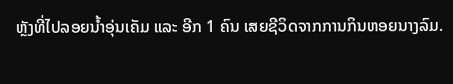ຫຼັງທີ່ໄປລອຍນ້ຳອຸ່ນເຄັມ ແລະ ອີກ 1 ຄົນ ເສຍຊີວິດຈາກການກິນຫອຍນາງລົມ.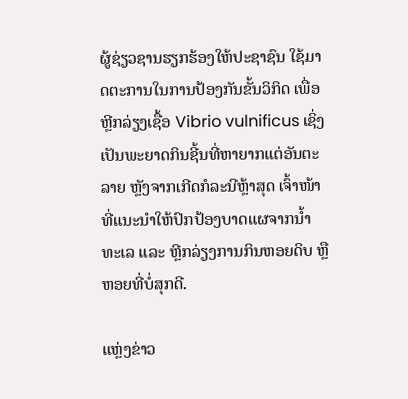ຜູ້ຊ່ຽວຊານຮຽກຮ້ອງໃຫ້ປະຊາຊົນ ໃຊ້ມາດຕະການໃນການປ້ອງກັນຂັ້ນວິກິດ ເພື່ອຫຼີກລ່ຽງເຊື້ອ Vibrio vulnificus ເຊິ່ງເປັນພະຍາດກິນຊີ້ນທີ່ຫາຍາກແຕ່ອັນຕະລາຍ ຫຼັງຈາກເກີດກໍລະນີຫຼ້າສຸດ ເຈົ້າໜ້າທີ່ແນະນຳໃຫ້ປົກປ້ອງບາດແຜຈາກນ້ຳທະເລ ແລະ ຫຼີກລ່ຽງການກິນຫອຍດິບ ຫຼື ຫອຍທີ່ບໍ່ສຸກດີ.

ແຫຼ່ງຂ່າວ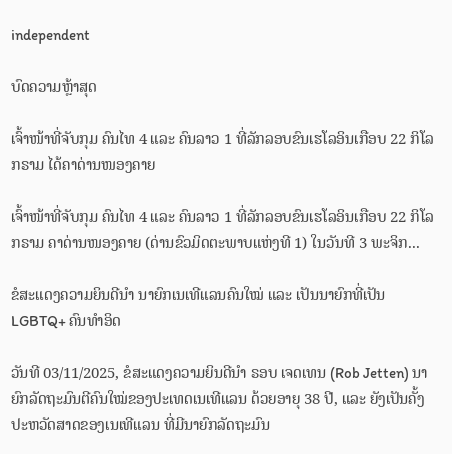independent

ບົດຄວາມຫຼ້າສຸດ

ເຈົ້າໜ້າທີ່ຈັບກຸມ ຄົນໄທ 4 ແລະ ຄົນລາວ 1 ທີ່ລັກລອບຂົນເຮໂລອິນເກືອບ 22 ກິໂລກຣາມ ໄດ້ຄາດ່ານໜອງຄາຍ

ເຈົ້າໜ້າທີ່ຈັບກຸມ ຄົນໄທ 4 ແລະ ຄົນລາວ 1 ທີ່ລັກລອບຂົນເຮໂລອິນເກືອບ 22 ກິໂລກຣາມ ຄາດ່ານໜອງຄາຍ (ດ່ານຂົວມິດຕະພາບແຫ່ງທີ 1) ໃນວັນທີ 3 ພະຈິກ...

ຂໍສະແດງຄວາມຍິນດີນຳ ນາຍົກເນເທີແລນຄົນໃໝ່ ແລະ ເປັນນາຍົກທີ່ເປັນ LGBTQ+ ຄົນທຳອິດ

ວັນທີ 03/11/2025, ຂໍສະແດງຄວາມຍິນດີນຳ ຣອບ ເຈດເທນ (Rob Jetten) ນາຍົກລັດຖະມົນຕີຄົນໃໝ່ຂອງປະເທດເນເທີແລນ ດ້ວຍອາຍຸ 38 ປີ, ແລະ ຍັງເປັນຄັ້ງປະຫວັດສາດຂອງເນເທີແລນ ທີ່ມີນາຍົກລັດຖະມົນ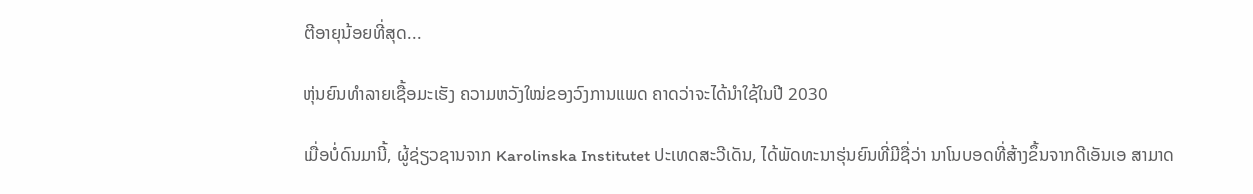ຕີອາຍຸນ້ອຍທີ່ສຸດ...

ຫຸ່ນຍົນທຳລາຍເຊື້ອມະເຮັງ ຄວາມຫວັງໃໝ່ຂອງວົງການແພດ ຄາດວ່າຈະໄດ້ນໍາໃຊ້ໃນປີ 2030

ເມື່ອບໍ່ດົນມານີ້, ຜູ້ຊ່ຽວຊານຈາກ Karolinska Institutet ປະເທດສະວີເດັນ, ໄດ້ພັດທະນາຮຸ່ນຍົນທີ່ມີຊື່ວ່າ ນາໂນບອດທີ່ສ້າງຂຶ້ນຈາກດີເອັນເອ ສາມາດ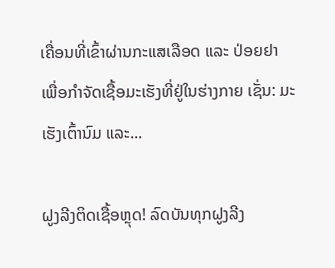ເຄື່ອນທີ່ເຂົ້າຜ່ານກະແສເລືອດ ແລະ ປ່ອຍຢາ ເພື່ອກຳຈັດເຊື້ອມະເຮັງທີ່ຢູ່ໃນຮ່າງກາຍ ເຊັ່ນ: ມະເຮັງເຕົ້ານົມ ແລະ...

ຝູງລີງຕິດເຊື້ອຫຼຸດ! ລົດບັນທຸກຝູງລີງ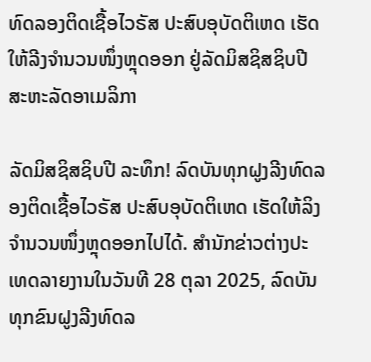ທົດລອງຕິດເຊື້ອໄວຣັສ ປະສົບອຸບັດຕິເຫດ ເຮັດໃຫ້ລີງຈຳນວນໜຶ່ງຫຼຸດອອກ ຢູ່ລັດມິສຊິສຊິບປີ ສະຫະລັດອາເມລິກາ

ລັດມິສຊິສຊິບປີ ລະທຶກ! ລົດບັນທຸກຝູງລີງທົດລອງຕິດເຊື້ອໄວຣັສ ປະສົບອຸບັດຕິເຫດ ເຮັດໃຫ້ລິງຈຳນວນໜຶ່ງຫຼຸດອອກໄປໄດ້. ສຳນັກຂ່າວຕ່າງປະເທດລາຍງານໃນວັນທີ 28 ຕຸລາ 2025, ລົດບັນທຸກຂົນຝູງລີງທົດລ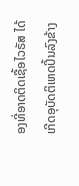ອງທີ່ອາດຕິດເຊື້ອໄວຣັສ ໄດ້ເກີດອຸບັດຕິເຫດປິ້ນລົງຂ້າງ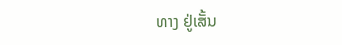ທາງ ຢູ່ເສັ້ນ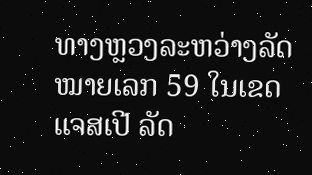ທາງຫຼວງລະຫວ່າງລັດໝາຍເລກ 59 ໃນເຂດແຈສເປີ ລັດ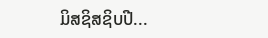ມິສຊິສຊິບປີ...